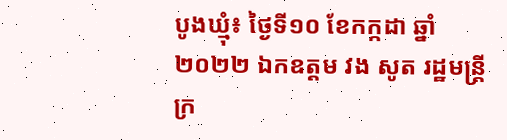បូងឃ្មុំ៖ ថ្ងៃទី១០ ខែកក្កដា ឆ្នាំ២០២២ ឯកឧត្តម វង សូត រដ្ឋមន្រ្តីក្រ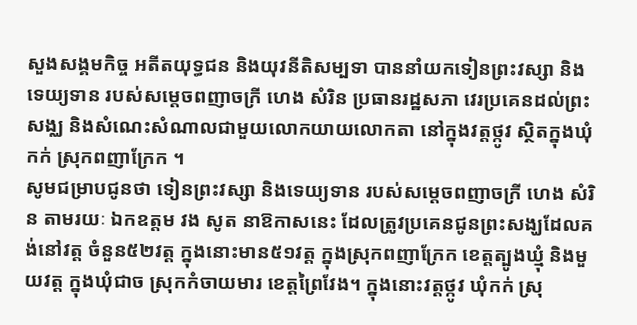សួងសង្គមកិច្ច អតីតយុទ្ធជន និងយុវនីតិសម្បទា បាននាំយកទៀនព្រះវស្សា និងទេយ្យទាន របស់សម្តេចពញាចក្រី ហេង សំរិន ប្រធានរដ្ឋសភា វេរប្រគេនដល់ព្រះសង្ឈ និងសំណេះសំណាលជាមួយលោកយាយលោកតា នៅក្នុងវត្តថ្កូវ ស្ថិតក្នុងឃុំកក់ ស្រុកពញាក្រែក ។
សូមជម្រាបជូនថា ទៀនព្រះវស្សា និងទេយ្យទាន របស់សម្តេចពញាចក្រី ហេង សំរិន តាមរយៈ ឯកឧត្តម វង សូត នាឱកាសនេះ ដែលត្រូវប្រគេនជូនព្រះសង្ឃដែលគង់នៅវត្ត ចំនួន៥២វត្ត ក្នុងនោះមាន៥១វត្ត ក្នុងស្រុកពញាក្រែក ខេត្តត្បូងឃ្មុំ និងមួយវត្ត ក្នុងឃុំជាច ស្រុកកំចាយមារ ខេត្តព្រៃវែង។ ក្នុងនោះវត្តថ្កូវ ឃុំកក់ ស្រុ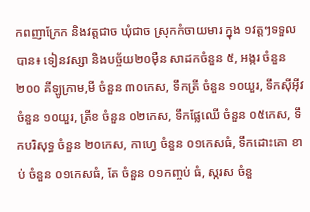កពញាក្រែក និងវត្តជាច ឃុំជាច ស្រុកកំចាយមារ ក្នុង ១វត្តៗទទួលបាន៖ ទៀនវស្សា និងបច្ច័យ២០ម៉ឺន សាដកចំនួន ៥, អង្ករ ចំនួន ២០០ គីឡូក្រាម,មី ចំនួន ៣០កេស, ទឹកត្រី ចំនួន ១០យួរ, ទឹកសុីអុីវ ចំនួន ១០យួរ, ត្រីខ ចំនួន ០២កេស, ទឹកផ្លែឈេី ចំនួន ០៥កេស, ទឹកបរិសុទ្ធ ចំនួន ២០កេស, កាហ្វេ ចំនួន ០១កេសធំ, ទឹកដោះគោ ខាប់ ចំនួន ០១កេសធំ, តែ ចំនួន ០១កញ្ចប់ ធំ, ស្ករស ចំនួ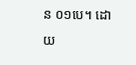ន ០១បេ។ ដោយ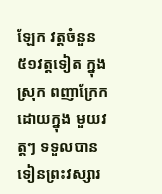ឡែក វត្តចំនួន ៥១វត្តទៀត ក្នុង ស្រុក ពញាក្រែក ដោយក្នុង មួយវត្តៗ ទទួលបានទៀនព្រះវស្សារ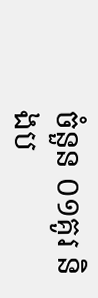ចំនួន ០១គូរ និងប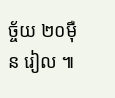ច្ច័យ ២០ម៉ឺន រៀល ៕